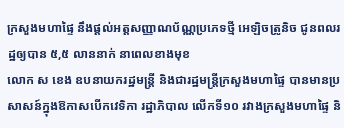ក្រសួងមហាផ្ទៃ នឹងផ្តល់អត្តសញ្ញាណប័ណ្ណប្រភេទថ្មី អេឡិចត្រូនិច ជូនពលរដ្ឋឲ្យបាន ៥,៥ លាននាក់ នាពេលខាងមុខ
លោក ស ខេង ឧបនាយករដ្ឋមន្ត្រី និងជារដ្ឋមន្ត្រីក្រសួងមហាផ្ទៃ បានមានប្រសាសន៍ក្នុងឱកាសបើកវេទិកា រដ្ឋាភិបាល លើកទី១០ រវាងក្រសួងមហាផ្ទៃ និ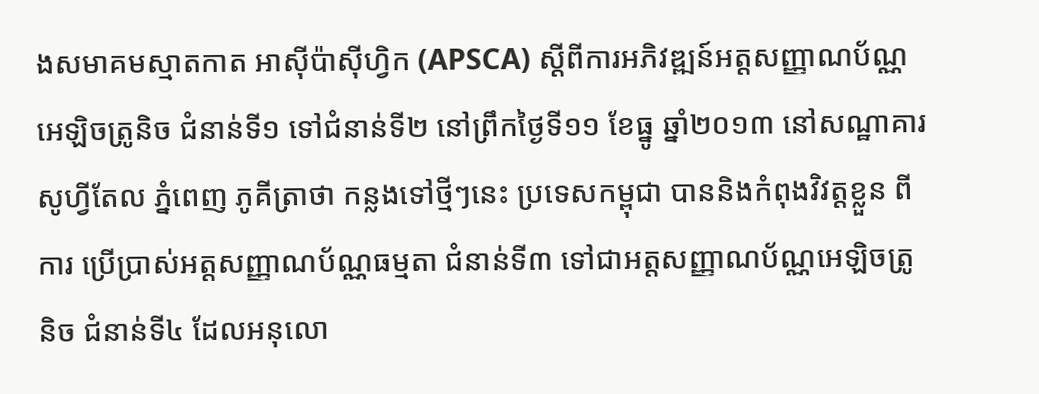ងសមាគមស្មាតកាត អាស៊ីប៉ាស៊ីហ្វិក (APSCA) ស្តីពីការអភិវឌ្ឍន៍អត្តសញ្ញាណប័ណ្ណ អេឡិចត្រូនិច ជំនាន់ទី១ ទៅជំនាន់ទី២ នៅព្រឹកថ្ងៃទី១១ ខែធ្នូ ឆ្នាំ២០១៣ នៅសណ្ឋាគារ សូហ្វីតែល ភ្នំពេញ ភូគីត្រាថា កន្លងទៅថ្មីៗនេះ ប្រទេសកម្ពុជា បាននិងកំពុងវិវត្តខ្លួន ពីការ ប្រើប្រាស់អត្តសញ្ញាណប័ណ្ណធម្មតា ជំនាន់ទី៣ ទៅជាអត្តសញ្ញាណប័ណ្ណអេឡិចត្រូនិច ជំនាន់ទី៤ ដែលអនុលោ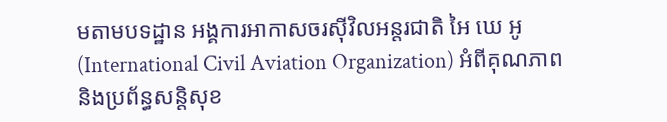មតាមបទដ្ឋាន អង្គការអាកាសចរស៊ីវិលអន្តរជាតិ អៃ ឃេ អូ(International Civil Aviation Organization) អំពីគុណភាព និងប្រព័ន្ធសន្តិសុខ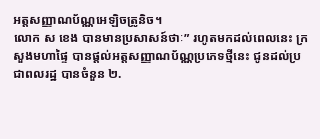អត្តសញ្ញាណប័ណ្ណអេឡិចត្រូនិច។
លោក ស ខេង បានមានប្រសាសន៍ថាៈ” រហូតមកដល់ពេលនេះ ក្រសួងមហាផ្ទៃ បានផ្តល់អត្តសញ្ញាណប័ណ្ណប្រភេទថ្មីនេះ ជូនដល់ប្រជាពលរដ្ឋ បានចំនួន ២.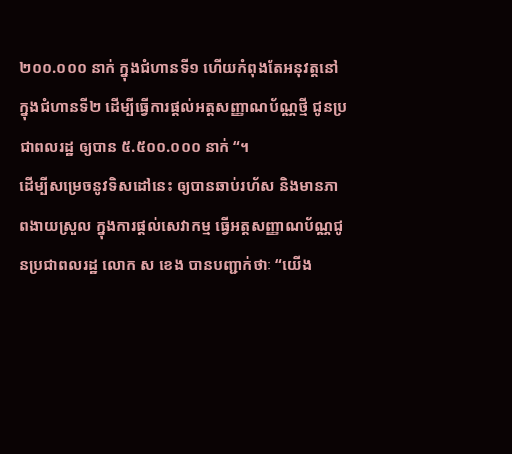២០០.០០០ នាក់ ក្នុងជំហានទី១ ហើយកំពុងតែអនុវត្តនៅក្នុងជំហានទី២ ដើម្បីធ្វើការផ្តល់អត្តសញ្ញាណប័ណ្ណថ្មី ជូនប្រជាពលរដ្ឋ ឲ្យបាន ៥.៥០០.០០០ នាក់ “។
ដើម្បីសម្រេចនូវទិសដៅនេះ ឲ្យបានឆាប់រហ័ស និងមានភាពងាយស្រួល ក្នុងការផ្តល់សេវាកម្ម ធ្វើអត្តសញ្ញាណប័ណ្ណជូនប្រជាពលរដ្ឋ លោក ស ខេង បានបញ្ជាក់ថាៈ “យើង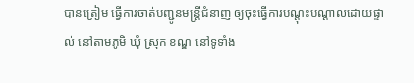បានត្រៀម ធ្វើការចាត់បញ្ជូនមន្ត្រីជំនាញ ឲ្យចុះធ្វើការបណ្តុះបណ្ដាលដោយផ្ទាល់ នៅតាមភូមិ ឃុំ ស្រុក ខណ្ឌ នៅទូទាំង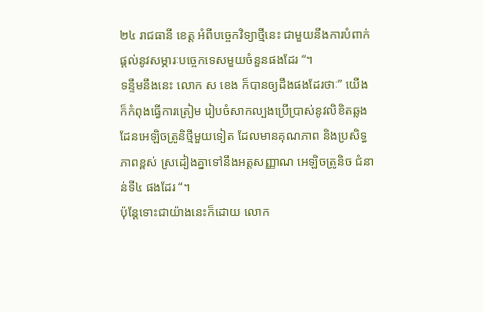២៤ រាជធានី ខេត្ត អំពីបច្ចេកវិទ្យាថ្មីនេះ ជាមួយនឹងការបំពាក់ ផ្តល់នូវសម្ភារៈបច្ចេកទេសមួយចំនួនផងដែរ “។
ទន្ទឹមនឹងនេះ លោក ស ខេង ក៏បានឲ្យដឹងផងដែរថាៈ” យើងក៏កំពុងធ្វើការត្រៀម រៀបចំសាកល្បងប្រើប្រាស់នូវលិខិតឆ្លងដែនអេឡិចត្រូនិថ្មីមួយទៀត ដែលមានគុណភាព និងប្រសិទ្ធភាពខ្ពស់ ស្រដៀងគ្នាទៅនឹងអត្តសញ្ញាណ អេឡិចត្រូនិច ជំនាន់ទី៤ ផងដែរ “។
ប៉ុន្តែទោះជាយ៉ាងនេះក៏ដោយ លោក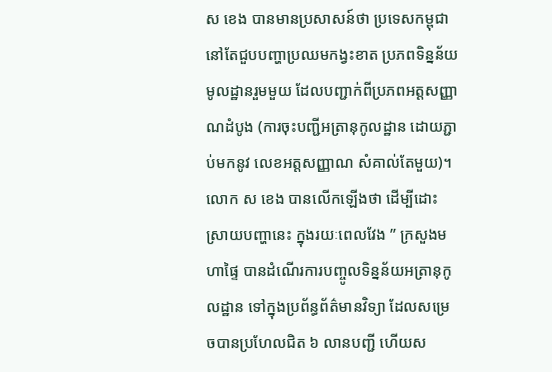ស ខេង បានមានប្រសាសន៍ថា ប្រទេសកម្ពុជា នៅតែជួបបញ្ហាប្រឈមកង្វះខាត ប្រភពទិន្នន័យមូលដ្ឋានរួមមួយ ដែលបញ្ជាក់ពីប្រភពអត្តសញ្ញាណដំបូង (ការចុះបញ្ជីអត្រានុកូលដ្ឋាន ដោយភ្ជាប់មកនូវ លេខអត្តសញ្ញាណ សំគាល់តែមួយ)។ លោក ស ខេង បានលើកឡើងថា ដើម្បីដោះស្រាយបញ្ហានេះ ក្នុងរយៈពេលវែង ” ក្រសួងមហាផ្ទៃ បានដំណើរការបញ្ចូលទិន្នន័យអត្រានុកូលដ្ឋាន ទៅក្នុងប្រព័ន្ធព័ត៌មានវិទ្យា ដែលសម្រេចបានប្រហែលជិត ៦ លានបញ្ជី ហើយស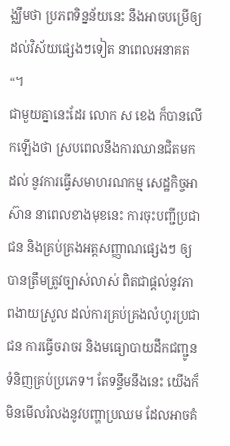ង្ឈឹមថា ប្រភពទិន្នន័យនេះ នឹងអាចបម្រើឲ្យដល់វិស័យផ្សេងៗទៀត នាពេលអនាគត “។
ជាមួយគ្នានេះដែរ លោក ស ខេង ក៏បានលើកឡើងថា ស្របពេលនឹងការឈានជិតមកដល់ នូវការធ្វើសមាហរណកម្ម សេដ្ឋកិច្ចអាស៊ាន នាពេលខាងមុខនេះ ការចុះបញ្ជីប្រជាជន និងគ្រប់គ្រងអត្តសញ្ញាណផ្សេងៗ ឲ្យបានត្រឹមត្រូវច្បាស់លាស់ ពិតជាផ្តល់នូវភាពងាយស្រួល ដល់ការគ្រប់គ្រងលំហូរប្រជាជន ការធ្វើចរាចរ និងមធ្យោបាយដឹកជញ្ជូនទំនិញគ្រប់ប្រភេទ។ តែទន្ទឹមនឹងនេះ យើងក៏មិនមើលរំលងនូវបញ្ហាប្រឈម ដែលអាចគំ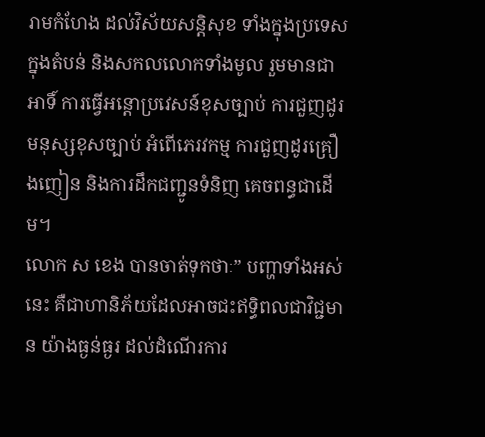រាមកំហែង ដល់វិស័យសន្តិសុខ ទាំងក្នុងប្រទេស ក្នុងតំបន់ និងសកលលោកទាំងមូល រួមមានជាអាទិ៍ ការធ្វើអន្តោប្រវេសន៍ខុសច្បាប់ ការជួញដូរមនុស្សខុសច្បាប់ អំពើភេរវកម្ម ការជួញដូរគ្រឿងញៀន និងការដឹកជញ្ជូនទំនិញ គេចពន្ធជាដើម។
លោក ស ខេង បានចាត់ទុកថាៈ” បញ្ហាទាំងអស់នេះ គឺជាហានិភ័យដែលអាចជះឥទ្ធិពលជាវិជ្ជមាន យ៉ាងធ្ងន់ធ្ងរ ដល់ដំណើរការ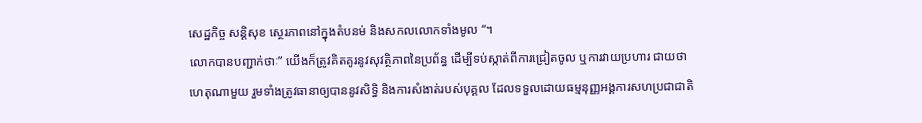សេដ្ឋកិច្ច សន្តិសុខ ស្ថេរភាពនៅក្នុងតំបនម់ និងសកលលោកទាំងមូល “។
លោកបានបញ្ជាក់ថាៈ” យើងក៏ត្រូវគិតគូរនូវសុវត្ថិភាពនៃប្រព័ន្ធ ដើម្បីទប់ស្កាត់ពីការជ្រៀតចូល ឬការវាយប្រហារ ជាយថាហេតុណាមួយ រួមទាំងត្រូវធានាឲ្យបាននូវសិទ្ធិ និងការសំងាត់របស់បុគ្គល ដែលទទួលដោយធម្មនុញ្ញអង្គការសហប្រជាជាតិ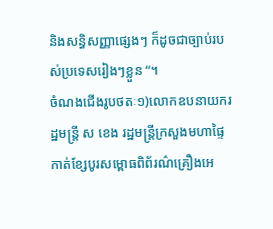និងសន្ធិសញ្ញាផ្សេងៗ ក៏ដូចជាច្បាប់របស់ប្រទេសរៀងៗខ្លួន “។
ចំណងជើងរូបថតៈ១)លោកឧបនាយករដ្ឋមន្ត្រី ស ខេង រដ្ឋមន្ត្រីក្រសួងមហាផ្ទៃ កាត់ខ្សែបូរសម្ពោធពិព័រណ៌គ្រឿងអេ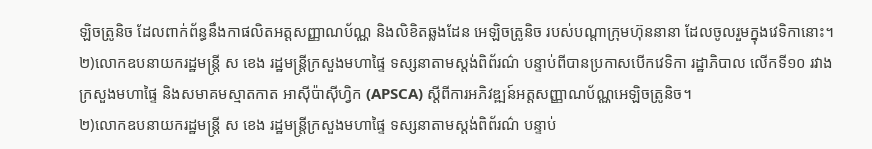ឡិចត្រូនិច ដែលពាក់ព័ន្ធនឹងកាផលិតអត្តសញ្ញាណប័ណ្ណ និងលិខិតឆ្លងដែន អេឡិចត្រូនិច របស់បណ្តាក្រុមហ៊ុននានា ដែលចូលរួមក្នុងវេទិកានោះ។
២)លោកឧបនាយករដ្ឋមន្ត្រី ស ខេង រដ្ឋមន្ត្រីក្រសួងមហាផ្ទៃ ទស្សនាតាមស្តង់ពិព័រណ៌ បន្ទាប់ពីបានប្រកាសបើកវេទិកា រដ្ឋាភិបាល លើកទី១០ រវាងក្រសួងមហាផ្ទៃ និងសមាគមស្មាតកាត អាស៊ីប៉ាស៊ីហ្វិក (APSCA) ស្តីពីការអភិវឌ្ឍន៍អត្តសញ្ញាណប័ណ្ណអេឡិចត្រូនិច។
២)លោកឧបនាយករដ្ឋមន្ត្រី ស ខេង រដ្ឋមន្ត្រីក្រសួងមហាផ្ទៃ ទស្សនាតាមស្តង់ពិព័រណ៌ បន្ទាប់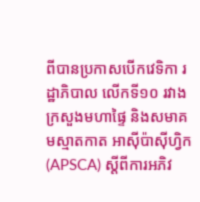ពីបានប្រកាសបើកវេទិកា រដ្ឋាភិបាល លើកទី១០ រវាងក្រសួងមហាផ្ទៃ និងសមាគមស្មាតកាត អាស៊ីប៉ាស៊ីហ្វិក (APSCA) ស្តីពីការអភិវ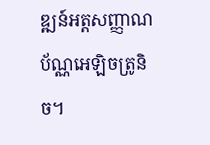ឌ្ឍន៍អត្តសញ្ញាណប័ណ្ណអេឡិចត្រូនិច។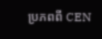ប្រភពពី CEN